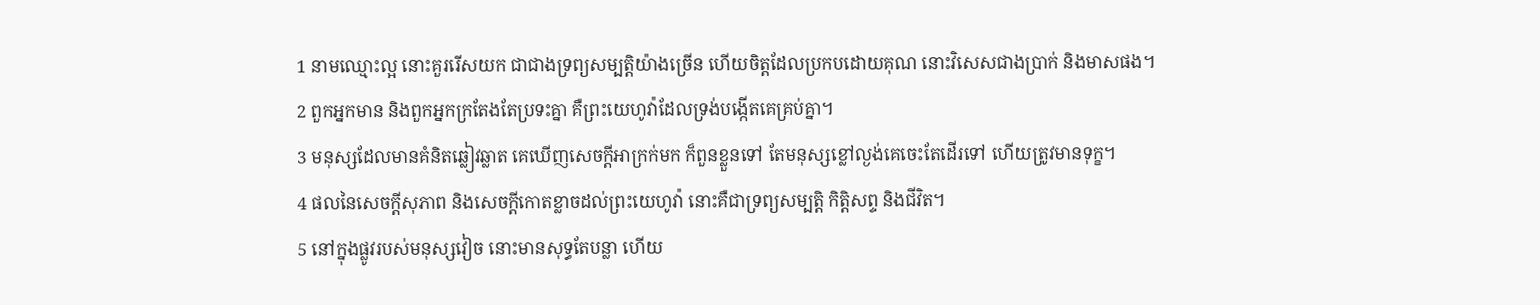1 នាមឈ្មោះល្អ នោះគួររើសយក ជាជាងទ្រព្យសម្បត្តិយ៉ាងច្រើន ហើយចិត្តដែលប្រកបដោយគុណ នោះវិសេសជាងប្រាក់ និងមាសផង។
2 ពួកអ្នកមាន និងពួកអ្នកក្រតែងតែប្រទះគ្នា គឺព្រះយេហូវ៉ាដែលទ្រង់បង្កើតគេគ្រប់គ្នា។
3 មនុស្សដែលមានគំនិតឆ្លៀវឆ្លាត គេឃើញសេចក្តីអាក្រក់មក ក៏ពួនខ្លួនទៅ តែមនុស្សខ្លៅល្ងង់គេចេះតែដើរទៅ ហើយត្រូវមានទុក្ខ។
4 ផលនៃសេចក្តីសុភាព និងសេចក្តីកោតខ្លាចដល់ព្រះយេហូវ៉ា នោះគឺជាទ្រព្យសម្បត្តិ កិត្តិសព្ទ និងជីវិត។
5 នៅក្នុងផ្លូវរបស់មនុស្សវៀច នោះមានសុទ្ធតែបន្លា ហើយ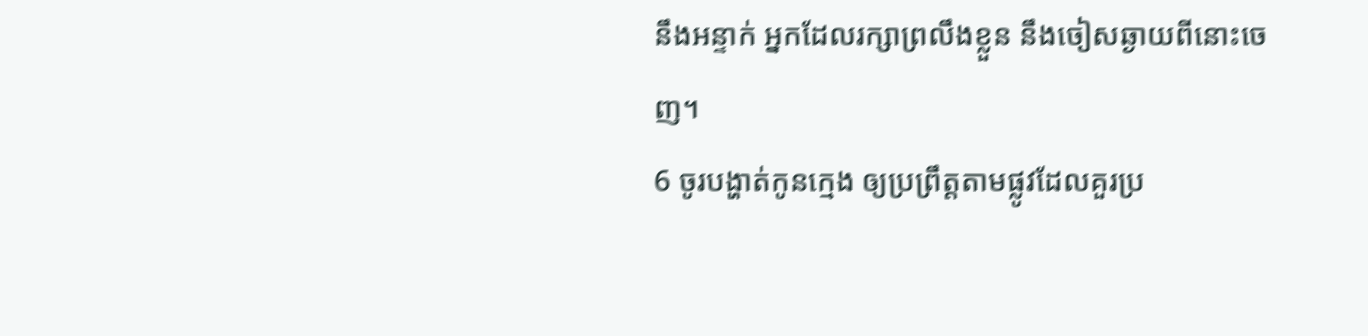នឹងអន្ទាក់ អ្នកដែលរក្សាព្រលឹងខ្លួន នឹងចៀសឆ្ងាយពីនោះចេញ។
6 ចូរបង្ហាត់កូនក្មេង ឲ្យប្រព្រឹត្តតាមផ្លូវដែលគួរប្រ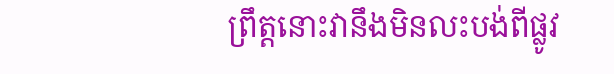ព្រឹត្តនោះវានឹងមិនលះបង់ពីផ្លូវ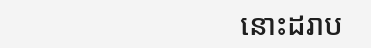នោះដរាប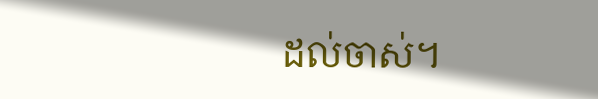ដល់ចាស់។